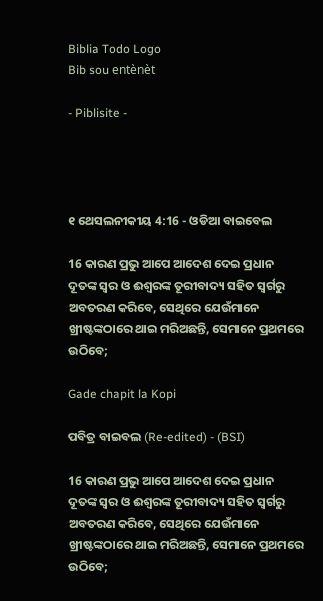Biblia Todo Logo
Bib sou entènèt

- Piblisite -




୧ ଥେସଲନୀକୀୟ 4:16 - ଓଡିଆ ବାଇବେଲ

16 କାରଣ ପ୍ରଭୁ ଆପେ ଆଦେଶ ଦେଇ ପ୍ରଧାନ ଦୂତଙ୍କ ସ୍ୱର ଓ ଈଶ୍ୱରଙ୍କ ତୂରୀବାଦ୍ୟ ସହିତ ସ୍ୱର୍ଗରୁ ଅବତରଣ କରିବେ, ସେଥିରେ ଯେଉଁମାନେ ଖ୍ରୀଷ୍ଟଙ୍କଠାରେ ଥାଇ ମରିଅଛନ୍ତି, ସେମାନେ ପ୍ରଥମରେ ଉଠିବେ;

Gade chapit la Kopi

ପବିତ୍ର ବାଇବଲ (Re-edited) - (BSI)

16 କାରଣ ପ୍ରଭୁ ଆପେ ଆଦେଶ ଦେଇ ପ୍ରଧାନ ଦୂତଙ୍କ ସ୍ଵର ଓ ଈଶ୍ଵରଙ୍କ ତୂରୀବାଦ୍ୟ ସହିତ ସ୍ଵର୍ଗରୁ ଅବତରଣ କରିବେ, ସେଥିରେ ଯେଉଁମାନେ ଖ୍ରୀଷ୍ଟଙ୍କଠାରେ ଥାଇ ମରିଅଛନ୍ତି, ସେମାନେ ପ୍ରଥମରେ ଉଠିବେ;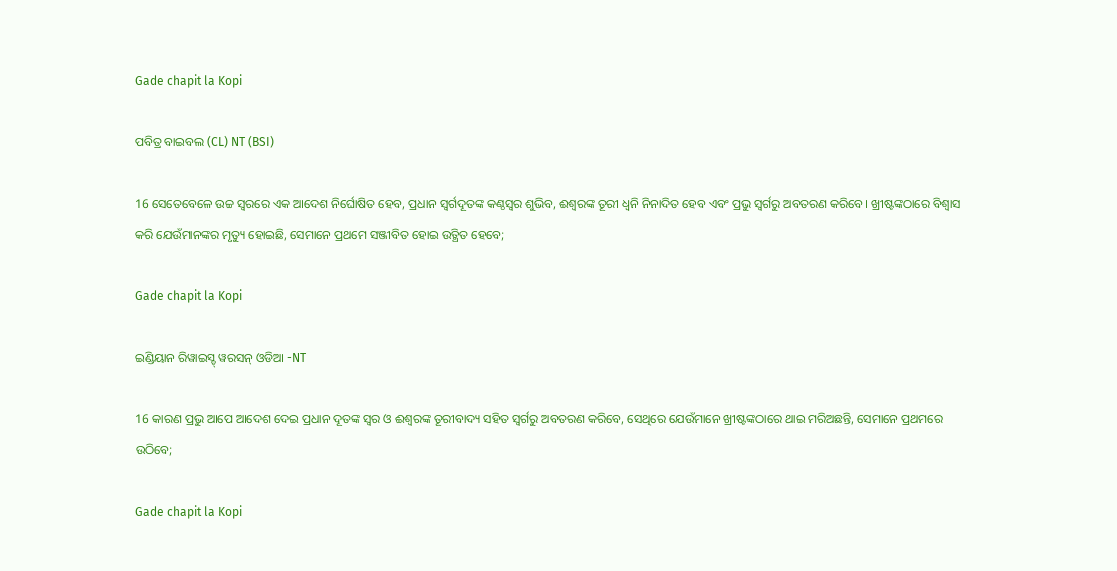Gade chapit la Kopi

ପବିତ୍ର ବାଇବଲ (CL) NT (BSI)

16 ସେତେବେଳେ ଉଚ୍ଚ ସ୍ୱରରେ ଏକ ଆଦେଶ ନିର୍ଘୋଷିତ ହେବ, ପ୍ରଧାନ ସ୍ୱର୍ଗଦୂତଙ୍କ କଣ୍ଠସ୍ୱର ଶୁଭିବ, ଈଶ୍ୱରଙ୍କ ତୂରୀ ଧ୍ୱନି ନିନାଦିତ ହେବ ଏବଂ ପ୍ରଭୁ ସ୍ୱର୍ଗରୁ ଅବତରଣ କରିବେ। ଖ୍ରୀଷ୍ଟଙ୍କଠାରେ ବିଶ୍ୱାସ କରି ଯେଉଁମାନଙ୍କର ମୃତ୍ୟୁ ହୋଇଛି, ସେମାନେ ପ୍ରଥମେ ସଞ୍ଜୀବିତ ହୋଇ ଉତ୍ଥିତ ହେବେ;

Gade chapit la Kopi

ଇଣ୍ଡିୟାନ ରିୱାଇସ୍ଡ୍ ୱରସନ୍ ଓଡିଆ -NT

16 କାରଣ ପ୍ରଭୁ ଆପେ ଆଦେଶ ଦେଇ ପ୍ରଧାନ ଦୂତଙ୍କ ସ୍ୱର ଓ ଈଶ୍ବରଙ୍କ ତୂରୀବାଦ୍ୟ ସହିତ ସ୍ୱର୍ଗରୁ ଅବତରଣ କରିବେ, ସେଥିରେ ଯେଉଁମାନେ ଖ୍ରୀଷ୍ଟଙ୍କଠାରେ ଥାଇ ମରିଅଛନ୍ତି, ସେମାନେ ପ୍ରଥମରେ ଉଠିବେ;

Gade chapit la Kopi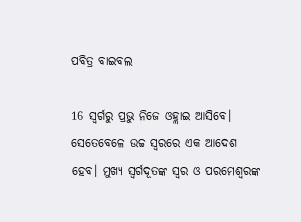ପବିତ୍ର ବାଇବଲ

16 ସ୍ୱର୍ଗରୁ ପ୍ରଭୁ ନିଜେ ଓହ୍ଲାଇ ଆସିବେ। ସେତେବେଳେ ଉଚ୍ଚ ସ୍ୱରରେ ଏକ ଆଦେଶ ହେବ। ମୁଖ୍ୟ ସ୍ୱର୍ଗଦୂତଙ୍କ ସ୍ୱର ଓ ପରମେଶ୍ୱରଙ୍କ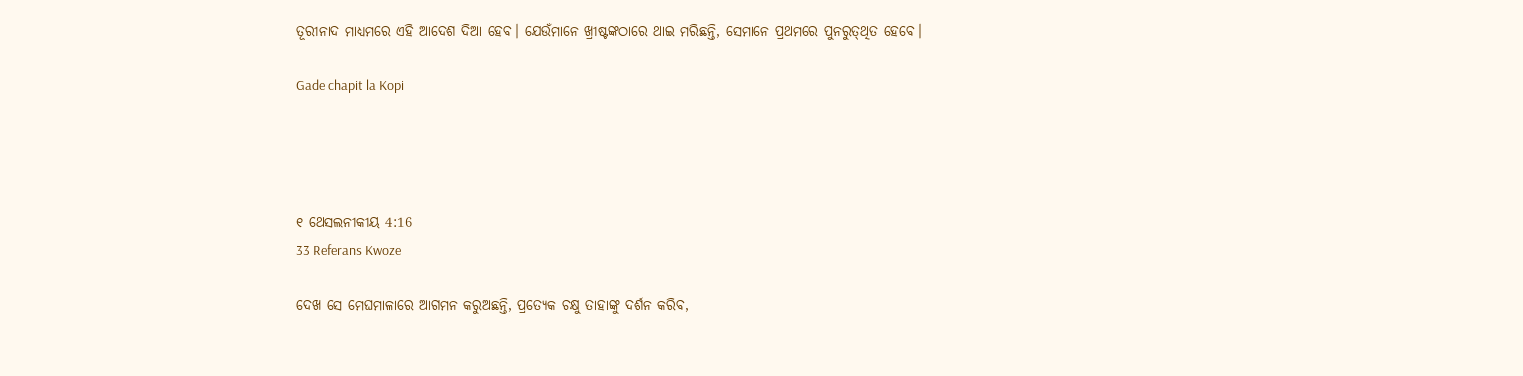ତୂରୀନାଦ ମାଧ୍ୟମରେ ଏହି ଆଦେଶ ଦିଆ ହେବ। ଯେଉଁମାନେ ଖ୍ରୀଷ୍ଟଙ୍କଠାରେ ଥାଇ ମରିଛନ୍ତି, ସେମାନେ ପ୍ରଥମରେ ପୁନରୁ‌ତ୍‌‌ଥିତ ହେବେ।

Gade chapit la Kopi




୧ ଥେସଲନୀକୀୟ 4:16
33 Referans Kwoze

ଦେଖ ସେ ମେଘମାଳାରେ ଆଗମନ କରୁଅଛନ୍ତି, ପ୍ରତ୍ୟେକ ଚକ୍ଷୁ ତାହାଙ୍କୁ ଦର୍ଶନ କରିବ,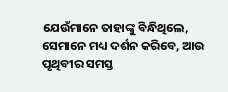ଯେଉଁମାନେ ତାହାଙ୍କୁ ବିନ୍ଧିଥିଲେ, ସେମାନେ ମଧ୍ୟ ଦର୍ଶନ କରିବେ, ଆଉ ପୃଥିବୀର ସମସ୍ତ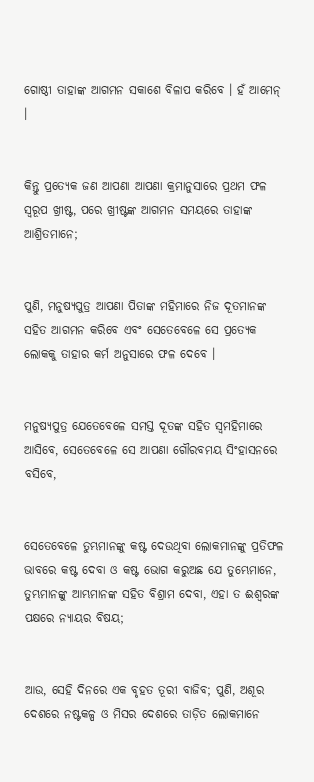ଗୋଷ୍ଠୀ ତାହାଙ୍କ ଆଗମନ ସକାଶେ ବିଳାପ କରିବେ । ହଁ ଆମେନ୍ ।


କିନ୍ତୁ ପ୍ରତ୍ୟେକ ଜଣ ଆପଣା ଆପଣା କ୍ରମାନୁସାରେ ପ୍ରଥମ ଫଳ ସ୍ୱରୂପ ଖ୍ରୀଷ୍ଟ, ପରେ ଖ୍ରୀଷ୍ଟଙ୍କ ଆଗମନ ସମୟରେ ତାହାଙ୍କ ଆଶ୍ରିତମାନେ;


ପୁଣି, ମନୁଷ୍ୟପୁତ୍ର ଆପଣା ପିତାଙ୍କ ମହିମାରେ ନିଜ ଦୂତମାନଙ୍କ ସହିତ ଆଗମନ କରିବେ ଏବଂ ସେତେବେଳେ ସେ ପ୍ରତ୍ୟେକ ଲୋକକୁ ତାହାର କର୍ମ ଅନୁସାରେ ଫଳ ଦେବେ ।


ମନୁଷ୍ୟପୁତ୍ର ଯେତେବେଳେ ସମସ୍ତ ଦୂତଙ୍କ ସହିତ ସ୍ୱମହିମାରେ ଆସିବେ, ସେତେବେଳେ ସେ ଆପଣା ଗୌରବମୟ ସିଂହାସନରେ ବସିବେ,


ସେତେବେଳେ ତୁମ୍ଭମାନଙ୍କୁ କଷ୍ଟ ଦେଉଥିବା ଲୋକମାନଙ୍କୁ ପ୍ରତିଫଳ ଭାବରେ କଷ୍ଟ ଦେବା ଓ କଷ୍ଟ ଭୋଗ କରୁଅଛ ଯେ ତୁମ୍ଭେମାନେ, ତୁମ୍ଭମାନଙ୍କୁ ଆମ୍ଭମାନଙ୍କ ସହିତ ବିଶ୍ରାମ ଦେବା, ଏହା ତ ଈଶ୍ୱରଙ୍କ ପକ୍ଷରେ ନ୍ୟାୟର ବିଷୟ;


ଆଉ, ସେହି ଦିନରେ ଏକ ବୃହତ ତୂରୀ ବାଜିବ; ପୁଣି, ଅଶୂର ଦେଶରେ ନଷ୍ଟକଳ୍ପ ଓ ମିସର ଦେଶରେ ତାଡ଼ିତ ଲୋକମାନେ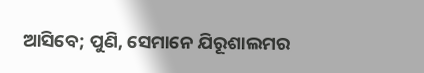ଆସିବେ; ପୁଣି, ସେମାନେ ଯିରୂଶାଲମର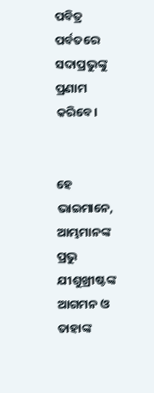ପବିତ୍ର ପର୍ବତରେ ସଦାପ୍ରଭୁଙ୍କୁ ପ୍ରଣାମ କରିବେ।


ହେ ଭାଇମାନେ, ଆମ୍ଭମାନଙ୍କ ପ୍ରଭୁ ଯୀଶୁଖ୍ରୀଷ୍ଟଙ୍କ ଆଗମନ ଓ ତାହାଙ୍କ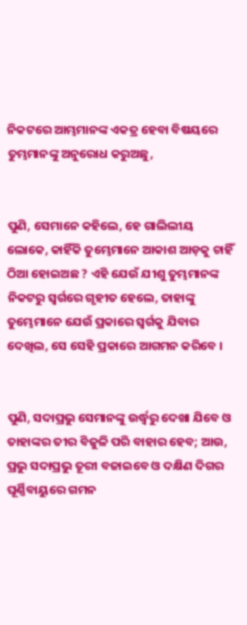ନିକଟରେ ଆମ୍ଭମାନଙ୍କ ଏକତ୍ର ହେବା ବିଷୟରେ ତୁମ୍ଭମାନଙ୍କୁ ଅନୁରୋଧ କରୁଅଛୁ,


ପୁଣି, ସେମାନେ କହିଲେ, ହେ ଗାଲିଲୀୟ ଲୋକେ, କାହିଁକି ତୁମ୍ଭେମାନେ ଆକାଶ ଆଡ଼କୁ ଚାହିଁ ଠିଆ ହୋଇଅଛ ? ଏହି ଯେଉଁ ଯୀଶୁ ତୁମ୍ଭମାନଙ୍କ ନିକଟରୁ ସ୍ୱର୍ଗରେ ଗୃହୀତ ହେଲେ, ତାହାଙ୍କୁ ତୁମ୍ଭେମାନେ ଯେଉଁ ପ୍ରକାରେ ସ୍ୱର୍ଗକୁ ଯିବାର ଦେଖିଲ, ସେ ସେହି ପ୍ରକାରେ ଆଗମନ କରିବେ ।


ପୁଣି, ସଦାପ୍ରଭୁ ସେମାନଙ୍କୁ ଉର୍ଦ୍ଧ୍ୱରୁ ଦେଖା ଯିବେ ଓ ତାହାଙ୍କର ତୀର ବିଜୁଳି ପରି ବାହାର ହେବ; ଆଉ, ପ୍ରଭୁ ସଦାପ୍ରଭୁ ତୂରୀ ବଜାଇବେ ଓ ଦକ୍ଷିଣ ଦିଗର ଘୂର୍ଣ୍ଣିବାୟୁରେ ଗମନ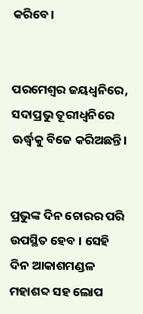କରିବେ।


ପରମେଶ୍ୱର ଜୟଧ୍ୱନିରେ, ସଦାପ୍ରଭୁ ତୂରୀଧ୍ୱନିରେ ଊର୍ଦ୍ଧ୍ୱକୁ ବିଜେ କରିଅଛନ୍ତି।


ପ୍ରଭୁଙ୍କ ଦିନ ଚୋରର ପରି ଉପସ୍ଥିତ ହେବ । ସେହି ଦିନ ଆକାଶମଣ୍ଡଳ ମହାଶବ୍ଦ ସହ ଲୋପ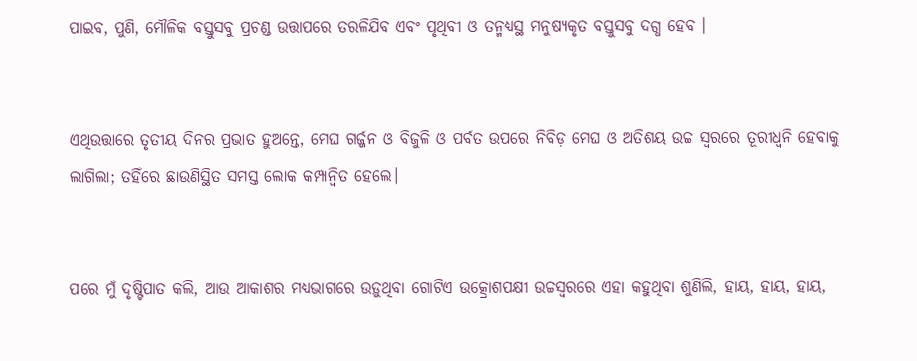ପାଇବ, ପୁଣି, ମୌଳିକ ବସ୍ତୁସବୁ ପ୍ରଚଣ୍ଡ ଉତ୍ତାପରେ ତରଳିଯିବ ଏବଂ ପୃଥିବୀ ଓ ତନ୍ମଧ୍ୟସ୍ଥ ମନୁଷ୍ୟକୃତ ବସ୍ତୁସବୁ ଦଗ୍ଧ ହେବ ।


ଏଥିଉତ୍ତାରେ ତୃତୀୟ ଦିନର ପ୍ରଭାତ ହୁଅନ୍ତେ, ମେଘ ଗର୍ଜ୍ଜନ ଓ ବିଜୁଳି ଓ ପର୍ବତ ଉପରେ ନିବିଡ଼ ମେଘ ଓ ଅତିଶୟ ଉଚ୍ଚ ସ୍ୱରରେ ତୂରୀଧ୍ୱନି ହେବାକୁ ଲାଗିଲା; ତହିଁରେ ଛାଉଣିସ୍ଥିତ ସମସ୍ତ ଲୋକ କମ୍ପାନ୍ୱିତ ହେଲେ।


ପରେ ମୁଁ ଦୃଷ୍ଟିପାତ କଲି, ଆଉ ଆକାଶର ମଧ୍ୟଭାଗରେ ଉଡ଼ୁଥିବା ଗୋଟିଏ ଉତ୍କ୍ରୋଶପକ୍ଷୀ ଉଚ୍ଚସ୍ୱରରେ ଏହା କହୁଥିବା ଶୁଣିଲି, ହାୟ, ହାୟ, ହାୟ,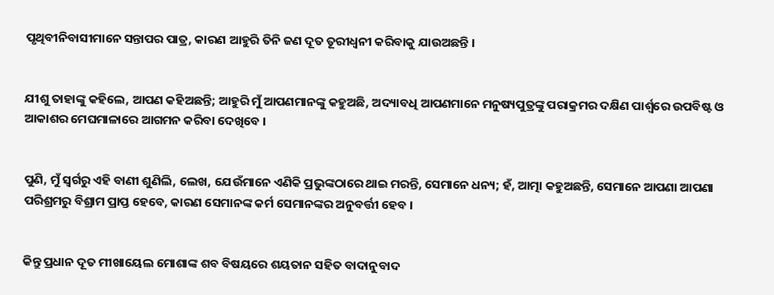ପୃଥିବୀନିବାସୀମାନେ ସନ୍ତାପର ପାତ୍ର, କାରଣ ଆହୁରି ତିନି ଜଣ ଦୂତ ତୂରୀଧ୍ୱନୀ କରିବାକୁ ଯାଉଅଛନ୍ତି ।


ଯୀଶୁ ତାହାଙ୍କୁ କହିଲେ, ଆପଣ କହିଅଛନ୍ତି; ଆହୁରି ମୁଁ ଆପଣମାନଙ୍କୁ କହୁଅଛି, ଅଦ୍ୟାବଧି ଆପଣମାନେ ମନୁଷ୍ୟପୁତ୍ରଙ୍କୁ ପରାକ୍ରମର ଦକ୍ଷିଣ ପାର୍ଶ୍ୱରେ ଉପବିଷ୍ଟ ଓ ଆକାଶର ମେଘମାଳାରେ ଆଗମନ କରିବା ଦେଖିବେ ।


ପୁଣି, ମୁଁ ସ୍ୱର୍ଗରୁ ଏହି ବାଣୀ ଶୁଣିଲି, ଲେଖ, ଯେଉଁମାନେ ଏଣିକି ପ୍ରଭୁଙ୍କଠାରେ ଥାଇ ମରନ୍ତି, ସେମାନେ ଧନ୍ୟ; ହଁ, ଆତ୍ମା କହୁଅଛନ୍ତି, ସେମାନେ ଆପଣା ଆପଣା ପରିଶ୍ରମରୁ ବିଶ୍ରାମ ପ୍ରାପ୍ତ ହେବେ, କାରଣ ସେମାନଙ୍କ କର୍ମ ସେମାନଙ୍କର ଅନୁବର୍ତ୍ତୀ ହେବ ।


କିନ୍ତୁ ପ୍ରଧାନ ଦୂତ ମୀଖାୟେଲ ମୋଶାଙ୍କ ଶବ ବିଷୟରେ ଶୟତାନ ସହିତ ବାଦାନୁବାଦ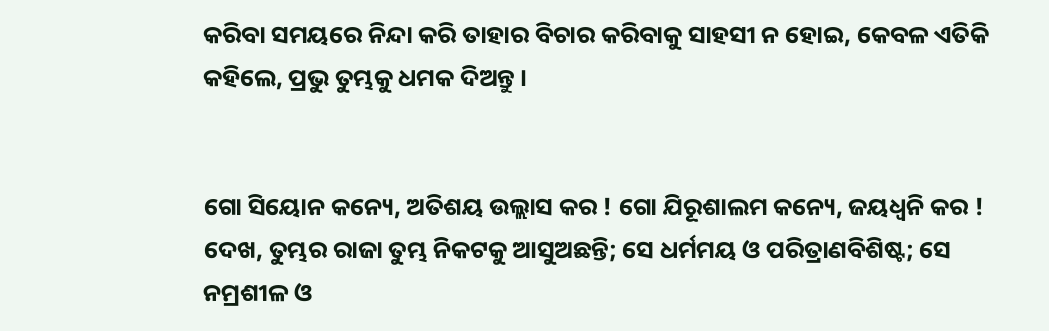କରିବା ସମୟରେ ନିନ୍ଦା କରି ତାହାର ବିଚାର କରିବାକୁ ସାହସୀ ନ ହୋଇ, କେବଳ ଏତିକି କହିଲେ, ପ୍ରଭୁ ତୁମ୍ଭକୁ ଧମକ ଦିଅନ୍ତୁ ।


ଗୋ ସିୟୋନ କନ୍ୟେ, ଅତିଶୟ ଉଲ୍ଲାସ କର ! ଗୋ ଯିରୂଶାଲମ କନ୍ୟେ, ଜୟଧ୍ୱନି କର ! ଦେଖ, ତୁମ୍ଭର ରାଜା ତୁମ୍ଭ ନିକଟକୁ ଆସୁଅଛନ୍ତି; ସେ ଧର୍ମମୟ ଓ ପରିତ୍ରାଣବିଶିଷ୍ଟ; ସେ ନମ୍ରଶୀଳ ଓ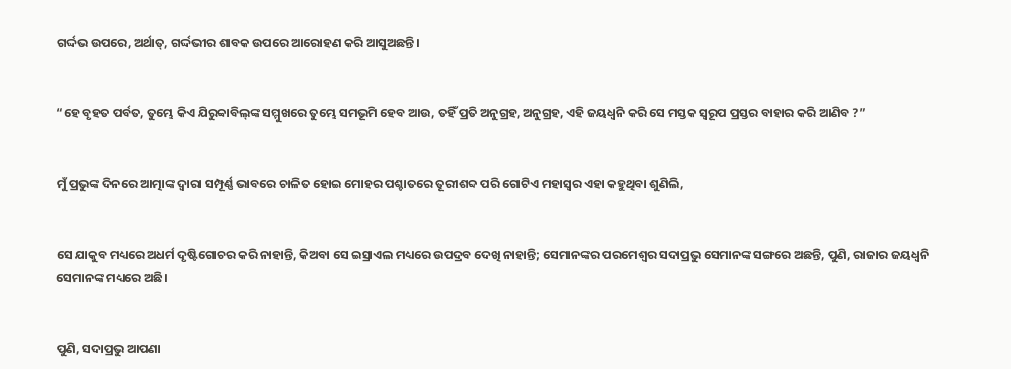ଗର୍ଦ୍ଦଭ ଉପରେ, ଅର୍ଥାତ୍‍, ଗର୍ଦ୍ଦଭୀର ଶାବକ ଉପରେ ଆରୋହଣ କରି ଆସୁଅଛନ୍ତି।


“ହେ ବୃହତ ପର୍ବତ, ତୁମ୍ଭେ କିଏ ଯିରୁବ୍ବାବିଲ୍‍ଙ୍କ ସମ୍ମୁଖରେ ତୁମ୍ଭେ ସମଭୂମି ହେବ ଆଉ, ତହିଁ ପ୍ରତି ଅନୁଗ୍ରହ, ଅନୁଗ୍ରହ, ଏହି ଜୟଧ୍ୱନି କରି ସେ ମସ୍ତକ ସ୍ୱରୂପ ପ୍ରସ୍ତର ବାହାର କରି ଆଣିବ ?”


ମୁଁ ପ୍ରଭୁଙ୍କ ଦିନରେ ଆତ୍ମାଙ୍କ ଦ୍ୱାରା ସମ୍ପୂର୍ଣ୍ଣ ଭାବରେ ଚାଳିତ ହୋଇ ମୋହର ପଶ୍ଚାତରେ ତୂରୀଶବ୍ଦ ପରି ଗୋଟିଏ ମହାସ୍ୱର ଏହା କହୁଥିବା ଶୁଣିଲି,


ସେ ଯାକୁବ ମଧ୍ୟରେ ଅଧର୍ମ ଦୃଷ୍ଟିଗୋଚର କରି ନାହାନ୍ତି, କିଅବା ସେ ଇସ୍ରାଏଲ ମଧ୍ୟରେ ଉପଦ୍ରବ ଦେଖି ନାହାନ୍ତି; ସେମାନଙ୍କର ପରମେଶ୍ୱର ସଦାପ୍ରଭୁ ସେମାନଙ୍କ ସଙ୍ଗରେ ଅଛନ୍ତି, ପୁଣି, ରାଜାର ଜୟଧ୍ୱନି ସେମାନଙ୍କ ମଧ୍ୟରେ ଅଛି।


ପୁଣି, ସଦାପ୍ରଭୁ ଆପଣା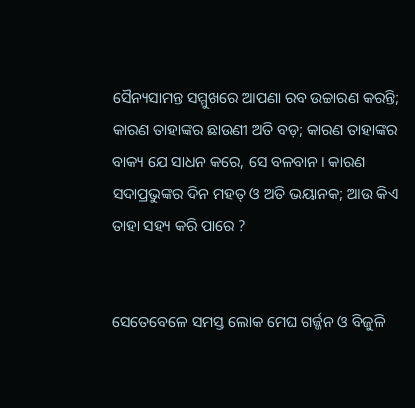ସୈନ୍ୟସାମନ୍ତ ସମ୍ମୁଖରେ ଆପଣା ରବ ଉଚ୍ଚାରଣ କରନ୍ତି; କାରଣ ତାହାଙ୍କର ଛାଉଣୀ ଅତି ବଡ଼; କାରଣ ତାହାଙ୍କର ବାକ୍ୟ ଯେ ସାଧନ କରେ, ସେ ବଳବାନ। କାରଣ ସଦାପ୍ରଭୁଙ୍କର ଦିନ ମହତ୍‍ ଓ ଅତି ଭୟାନକ; ଆଉ କିଏ ତାହା ସହ୍ୟ କରି ପାରେ ?


ସେତେବେଳେ ସମସ୍ତ ଲୋକ ମେଘ ଗର୍ଜ୍ଜନ ଓ ବିଜୁଳି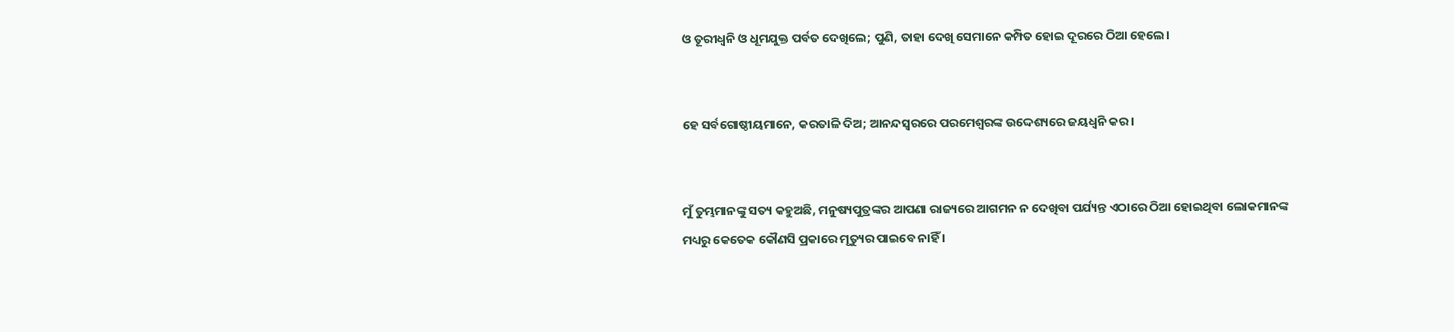ଓ ତୂରୀଧ୍ୱନି ଓ ଧୂମଯୁକ୍ତ ପର୍ବତ ଦେଖିଲେ; ପୁଣି, ତାହା ଦେଖି ସେମାନେ କମ୍ପିତ ହୋଇ ଦୂରରେ ଠିଆ ହେଲେ।


ହେ ସର୍ବଗୋଷ୍ଠୀୟମାନେ, କରତାଳି ଦିଅ; ଆନନ୍ଦସ୍ୱରରେ ପରମେଶ୍ୱରଙ୍କ ଉଦ୍ଦେଶ୍ୟରେ ଜୟଧ୍ୱନି କର।


ମୁଁ ତୁମ୍ଭମାନଙ୍କୁ ସତ୍ୟ କହୁଅଛି, ମନୁଷ୍ୟପୁତ୍ରଙ୍କର ଆପଣା ରାଜ୍ୟରେ ଆଗମନ ନ ଦେଖିବା ପର୍ଯ୍ୟନ୍ତ ଏଠାରେ ଠିଆ ହୋଇଥିବା ଲୋକମାନଙ୍କ ମଧ୍ୟରୁ କେତେକ କୌଣସି ପ୍ରକାରେ ମୃତ୍ୟୁର ପାଇବେ ନାହିଁ ।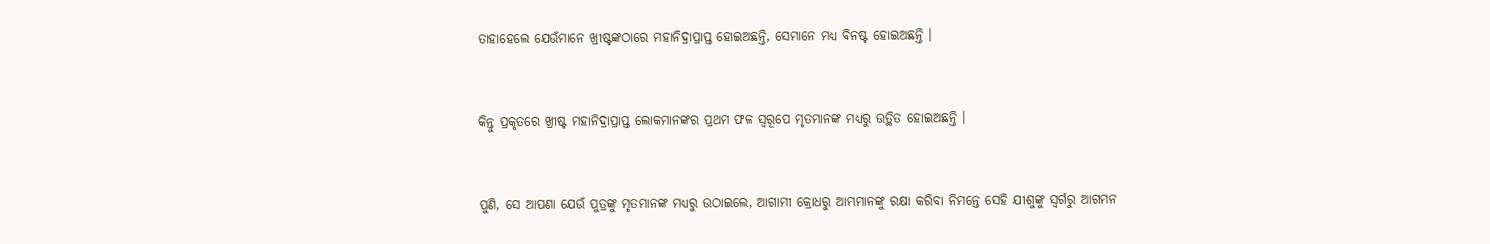ତାହାହେଲେ ଯେଉଁମାନେ ଖ୍ରୀଷ୍ଟଙ୍କଠାରେ ମହାନିଦ୍ରାପ୍ରାପ୍ତ ହୋଇଅଛନ୍ତି, ସେମାନେ ମଧ୍ୟ ବିନଷ୍ଟ ହୋଇଅଛନ୍ତି ।


କିନ୍ତୁ ପ୍ରକୃତରେ ଖ୍ରୀଷ୍ଟ ମହାନିଦ୍ରାପ୍ରାପ୍ତ ଲୋକମାନଙ୍କର ପ୍ରଥମ ଫଳ ସ୍ୱରୂପେ ମୃତମାନଙ୍କ ମଧ୍ୟରୁ ଉତ୍ଥିତ ହୋଇଅଛନ୍ତି ।


ପୁଣି, ସେ ଆପଣା ଯେଉଁ ପୁତ୍ରଙ୍କୁ ମୃତମାନଙ୍କ ମଧ୍ୟରୁ ଉଠାଇଲେ, ଆଗାମୀ କ୍ରୋଧରୁ ଆମ୍ଭମାନଙ୍କୁ ରକ୍ଷା କରିବା ନିମନ୍ତେ ସେହି ଯୀଶୁଙ୍କୁ ସ୍ୱର୍ଗରୁ ଆଗମନ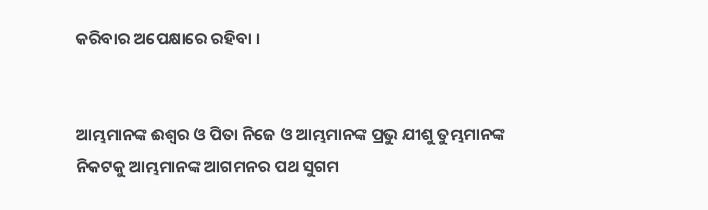କରିବାର ଅପେକ୍ଷାରେ ରହିବା ।


ଆମ୍ଭମାନଙ୍କ ଈଶ୍ୱର ଓ ପିତା ନିଜେ ଓ ଆମ୍ଭମାନଙ୍କ ପ୍ରଭୁ ଯୀଶୁ ତୁମ୍ଭମାନଙ୍କ ନିକଟକୁ ଆମ୍ଭମାନଙ୍କ ଆଗମନର ପଥ ସୁଗମ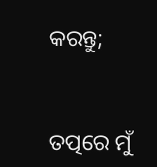କରନ୍ତୁ;


ତତ୍ପରେ ମୁଁ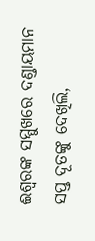ଈଶ୍ୱରଙ୍କ ସମ୍ମୁଖରେ ଦଣ୍ଡାୟମାନ ସପ୍ତ ଦୂତଙ୍କୁ ଦେଖିଲି,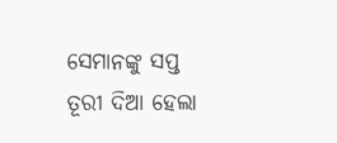ସେମାନଙ୍କୁ ସପ୍ତ ତୂରୀ ଦିଆ ହେଲା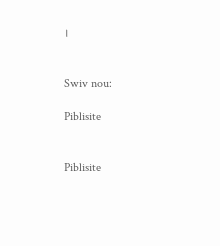।


Swiv nou:

Piblisite


Piblisite